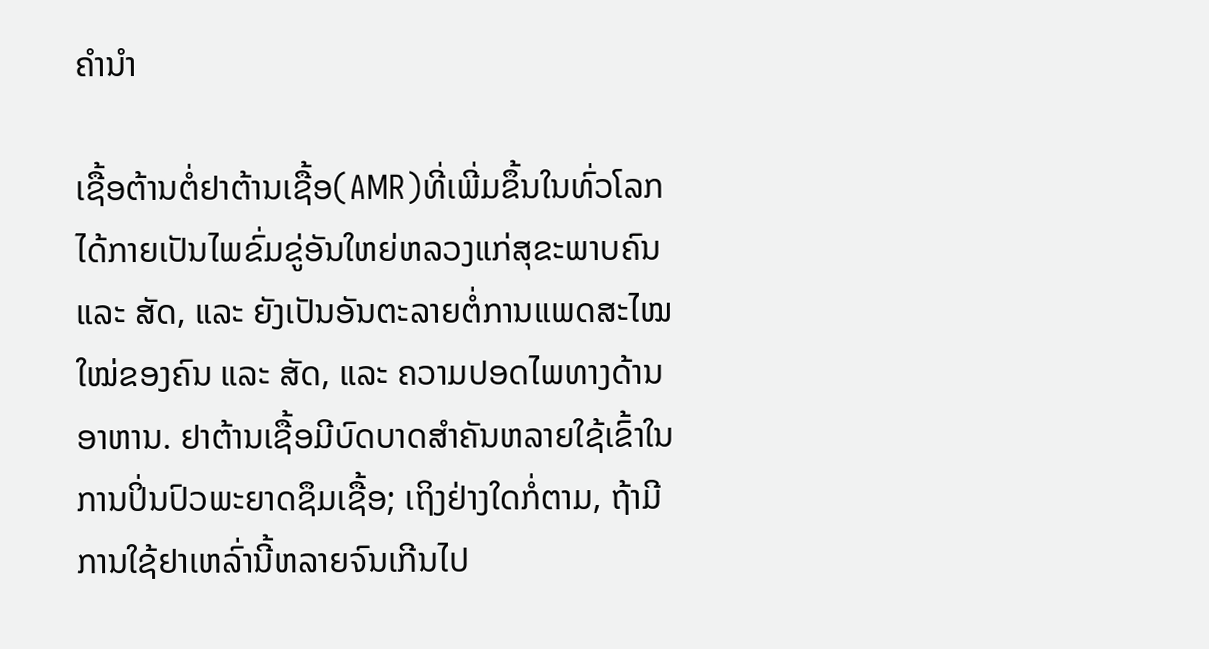ຄໍານໍາ

ເຊື້ອຕ້ານຕໍ່ຢາຕ້ານເຊື້ອ(AMR)ທີ່ເພີ່ມຂຶ້ນໃນທົ່ວໂລກ ໄດ້ກາຍເປັນໄພຂົ່ມຂູ່ອັນໃຫຍ່ຫລວງແກ່ສຸຂະພາບຄົນ ແລະ ສັດ, ແລະ ຍັງເປັນອັນຕະລາຍຕໍ່ການແພດສະໄໝໃໝ່ຂອງຄົນ ແລະ ສັດ, ແລະ ຄວາມປອດໄພທາງດ້ານອາຫານ. ຢາຕ້ານເຊື້ອມີບົດບາດສໍາຄັນຫລາຍໃຊ້ເຂົ້າໃນການປິ່ນປົວພະຍາດຊຶມເຊື້ອ; ເຖິງຢ່າງໃດກໍ່ຕາມ, ຖ້າມີການໃຊ້ຢາເຫລົ່ານີ້ຫລາຍຈົນເກີນໄປ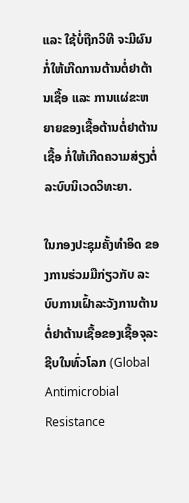ແລະ ໃຊ້ບໍ່ຖືກວິທີ ຈະມີຜົນກໍ່ໃຫ້ເກີດການຕ້ານຕໍ່ຢາຕ້ານເຊື້ອ ແລະ ການແຜ່ຂະຫຍາຍຂອງເຊື້ອຕ້ານຕໍ່ຢາຕ້ານເຊື້ອ ກໍ່ໃຫ້ເກີດຄວາມສ່ຽງຕໍ່ລະບົບນິເວດວິທະຍາ.

ໃນກອງປະຊຸມຄັ້ງທໍາອິດ ຂອງການຮ່ວມມືກ່ຽວກັບ ລະບົບການເຝົ້າລະວັງການຕ້ານຕໍ່ຢາຕ້ານເຊື້ອຂອງເຊື້ອຈຸລະຊີບໃນທົ່ວໂລກ (Global Antimicrobial Resistance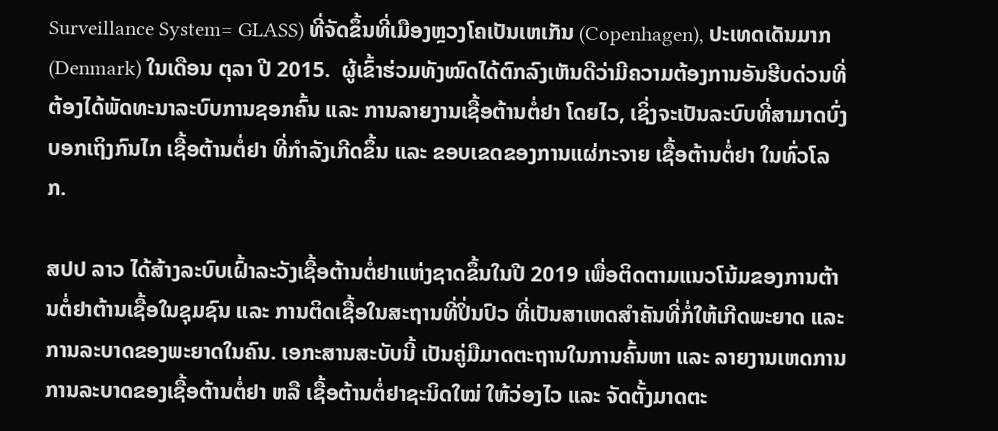Surveillance System= GLASS) ທີ່ຈັດຂຶ້ນທີ່ເມືອງຫຼວງໂຄເປັນເຫເກັນ (Copenhagen), ປະເທດເດັນມາກ (Denmark) ໃນເດືອນ ຕຸລາ ປີ 2015.  ຜູ້ເຂົ້າຮ່ວມທັງໝົດໄດ້ຕົກລົງເຫັນດີວ່າມີຄວາມຕ້ອງການອັນຮີບດ່ວນທີ່ຕ້ອງໄດ້ພັດທະນາລະບົບການຊອກຄົ້ນ ແລະ ການລາຍງານເຊື້ອຕ້ານຕໍ່ຢາ ໂດຍໄວ, ເຊິ່ງຈະເປັນລະບົບທີ່ສາມາດບົ່ງບອກເຖິງກົນໄກ ເຊື້ອຕ້ານຕໍ່ຢາ ທີ່ກຳລັງເກີດຂຶ້ນ ແລະ ຂອບເຂດຂອງການແຜ່ກະຈາຍ ເຊື້ອຕ້ານຕໍ່ຢາ ໃນທົ່ວໂລກ.

ສປປ ລາວ ໄດ້ສ້າງລະບົບເຝົ້າລະວັງເຊື້ອຕ້ານຕໍ່ຢາແຫ່ງຊາດຂຶ້ນໃນປີ 2019 ເພື່ອຕິດຕາມແນວໂນ້ມຂອງການຕ້ານຕໍ່ຢາຕ້ານເຊື້ອໃນຊຸມຊົນ ແລະ ການຕິດເຊື້ອໃນສະຖານທີ່ປິ່ນປົວ ທີ່ເປັນສາເຫດສໍາຄັນທີ່ກໍ່ໃຫ້ເກີດພະຍາດ ແລະ ການລະບາດຂອງພະຍາດໃນຄົນ. ເອກະສານສະບັບນີ້ ເປັນຄູ່ມືມາດຕະຖານໃນການຄົ້ນຫາ ແລະ ລາຍງານເຫດການ ການລະບາດຂອງເຊື້ອຕ້ານຕໍ່ຢາ ຫລື ເຊື້ອຕ້ານຕໍ່ຢາຊະນິດໃໝ່ ໃຫ້ວ່ອງໄວ ແລະ ຈັດຕັ້ງມາດຕະ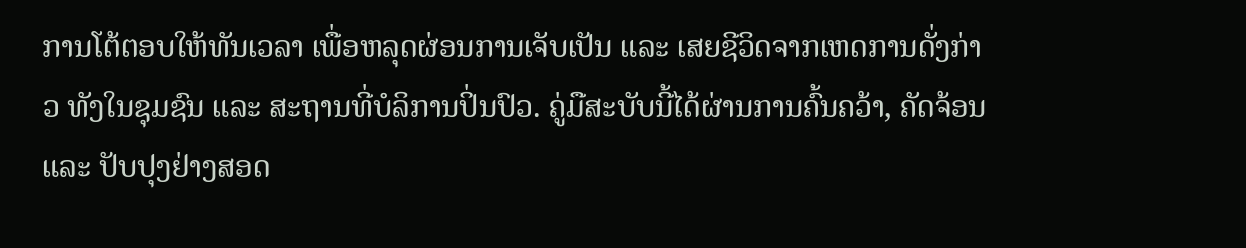ການໂຕ້ຕອບໃຫ້ທັນເວລາ ເພື່ອຫລຸດຜ່ອນການເຈັບເປັນ ແລະ ເສຍຊີວິດຈາກເຫດການດັ່ງກ່າວ ທັງໃນຊຸມຊົນ ແລະ ສະຖານທີ່ບໍລິການປິ່ນປົວ. ຄູ່ມືສະບັບນີ້ໄດ້ຜ່ານການຄົ້ນຄວ້າ, ຄັດຈ້ອນ ແລະ ປັບປຸງຢ່າງສອດ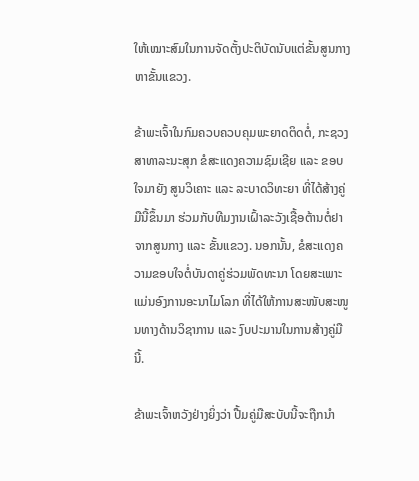ໃຫ້ເໝາະສົມໃນການຈັດຕັ້ງປະຕິບັດນັບແຕ່ຂັ້ນສູນກາງຫາຂັ້ນແຂວງ.

ຂ້າພະເຈົ້າໃນກົມຄວບຄວບຄຸມພະຍາດຕິດຕໍ່, ກະຊວງສາທາລະນະສຸກ ຂໍສະແດງຄວາມຊົມເຊີຍ ແລະ ຂອບໃຈມາຍັງ ສູນວິເຄາະ ແລະ ລະບາດວິທະຍາ ທີ່ໄດ້ສ້າງຄູ່ມືນີ້ຂຶ້ນມາ ຮ່ວມກັບທີມງານເຝົ້າລະວັງເຊື້ອຕ້ານຕໍ່ຢາຈາກສູນກາງ ແລະ ຂັ້ນແຂວງ. ນອກນັ້ນ, ຂໍສະແດງຄວາມຂອບໃຈຕໍ່ບັນດາຄູ່ຮ່ວມພັດທະນາ ໂດຍສະເພາະແມ່ນອົງການອະນາໄມໂລກ ທີ່ໄດ້ໃຫ້ການສະໜັບສະໜູນທາງດ້ານວິຊາການ ແລະ ງົບປະມານໃນການສ້າງຄູ່ມືນີ້.

ຂ້າພະເຈົ້າຫວັງຢ່າງຍິ່ງວ່າ ປື້ມຄູ່ມືສະບັບນີ້ຈະຖືກນໍາ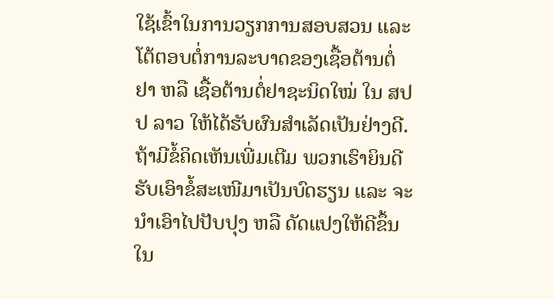ໃຊ້ເຂົ້າໃນການວຽກການສອບສວນ ແລະ ໂຕ້ຕອບຕໍ່ການລະບາດຂອງເຊື້ອຕ້ານຕໍ່ຢາ ຫລື ເຊື້ອຕ້ານຕໍ່ຢາຊະນິດໃໝ່ ໃນ ສປປ ລາວ ໃຫ້ໄດ້ຮັບຜົນສໍາເລັດເປັນຢ່າງດີ. ຖ້າມີຂໍ້ຄິດເຫັນເພີ່ມເຕີມ ພວກເຮົາຍິນດີຮັບເອົາຂໍ້ສະເໜີມາເປັນບົດຮຽນ ແລະ ຈະນໍາເອົາໄປປັບປຸງ ຫລື ດັດແປງໃຫ້ດີຂຶ້ນໃນ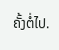ຄັ້ງຕໍ່ໄປ.